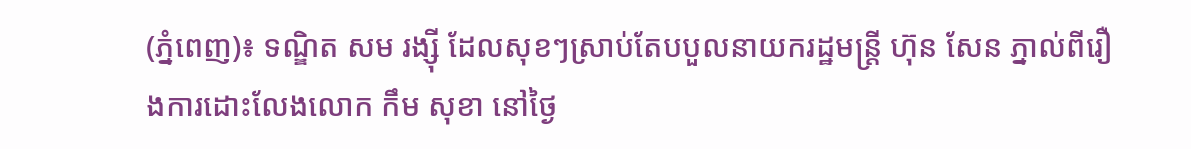(ភ្នំពេញ)៖ ទណ្ឌិត សម រង្ស៊ី ដែលសុខៗស្រាប់តែបបួលនាយករដ្ឋមន្រ្តី ហ៊ុន សែន ភ្នាល់ពីរឿងការដោះលែងលោក កឹម សុខា នៅថ្ងៃ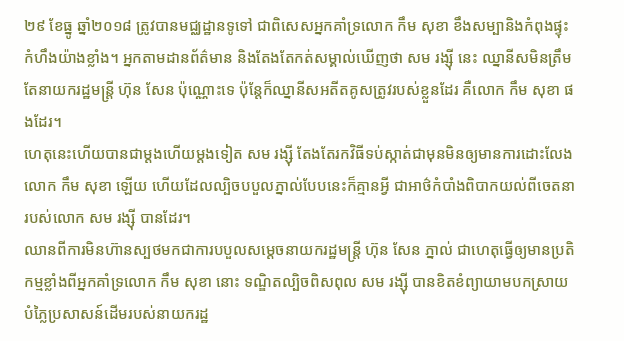២៩ ខែធ្នូ ឆ្នាំ២០១៨ ត្រូវបានមជ្ឈដ្ឋានទូទៅ ជាពិសេសអ្នកគាំទ្រលោក កឹម សុខា ខឹងសម្បានិងកំពុងផ្ទុះកំហឹងយ៉ាងខ្លាំង។ អ្នកតាមដានព័ត៌មាន និងតែងតែកត់សម្គាល់ឃើញថា សម រង្ស៊ី នេះ ឈ្នានីសមិនត្រឹមតែនាយករដ្ឋមន្រ្តី ហ៊ុន សែន ប៉ុណ្ណោះទេ ប៉ុន្តែក៏ឈ្នានីសអតីតគូសត្រូវរបស់ខ្លួនដែរ គឺលោក កឹម សុខា ផងដែរ។
ហេតុនេះហើយបានជាម្តងហើយម្តងទៀត សម រង្ស៊ី តែងតែរកវិធីទប់ស្កាត់ជាមុនមិនឲ្យមានការដោះលែងលោក កឹម សុខា ឡើយ ហើយដែលល្បិចបបួលភ្នាល់បែបនេះក៏គ្មានអ្វី ជាអាថ៌កំបាំងពិបាកយល់ពីចេតនារបស់លោក សម រង្ស៊ី បានដែរ។
ឈានពីការមិនហ៊ានស្បថមកជាការបបួលសម្តេចនាយករដ្ឋមន្ត្រី ហ៊ុន សែន ភ្នាល់ ជាហេតុធ្វើឲ្យមានប្រតិកម្មខ្លាំងពីអ្នកគាំទ្រលោក កឹម សុខា នោះ ទណ្ឌិតល្បិចពិសពុល សម រង្ស៊ី បានខិតខំព្យាយាមបកស្រាយបំភ្លៃប្រសាសន៍ដើមរបស់នាយករដ្ឋ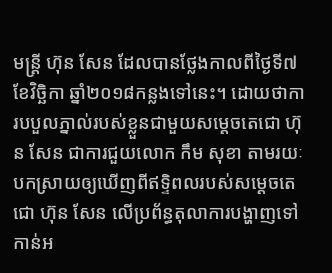មន្រ្តី ហ៊ុន សែន ដែលបានថ្លែងកាលពីថ្ងៃទី៧ ខែវិច្ឆិកា ឆ្នាំ២០១៨កន្លងទៅនេះ។ ដោយថាការបបួលភ្នាល់របស់ខ្លួនជាមួយសម្តេចតេជោ ហ៊ុន សែន ជាការជួយលោក កឹម សុខា តាមរយៈបកស្រាយឲ្យឃើញពីឥទ្ទិពលរបស់សម្តេចតេជោ ហ៊ុន សែន លើប្រព័ន្ធតុលាការបង្ហាញទៅកាន់អ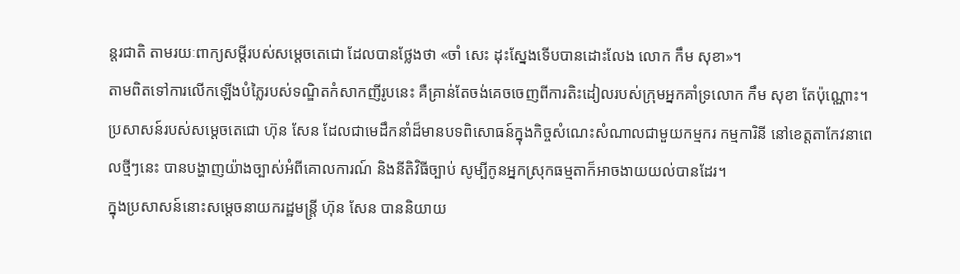ន្តរជាតិ តាមរយៈពាក្យសម្តីរបស់សម្តេចតេជោ ដែលបានថ្លែងថា «ចាំ សេះ ដុះស្នែងទើបបានដោះលែង លោក កឹម សុខា»។
តាមពិតទៅការលើកឡើងបំភ្លៃរបស់ទណ្ឌិតកំសាកញីរូបនេះ គឺគ្រាន់តែចង់គេចចេញពីការតិះដៀលរបស់ក្រុមអ្នកគាំទ្រលោក កឹម សុខា តែប៉ុណ្ណោះ។
ប្រសាសន៍របស់សម្តេចតេជោ ហ៊ុន សែន ដែលជាមេដឹកនាំដ៏មានបទពិសោធន៍ក្នុងកិច្ចសំណេះសំណាលជាមួយកម្មករ កម្មការិនី នៅខេត្តតាកែវនាពេលថ្មីៗនេះ បានបង្ហាញយ៉ាងច្បាស់អំពីគោលការណ៍ និងនីតិវិធីច្បាប់ សូម្បីកូនអ្នកស្រុកធម្មតាក៏អាចងាយយល់បានដែរ។
ក្នុងប្រសាសន៍នោះសម្តេចនាយករដ្ឋមន្រ្តី ហ៊ុន សែន បាននិយាយ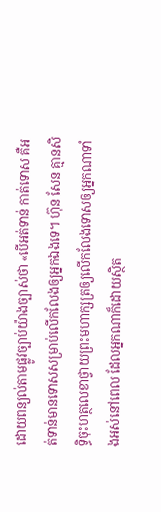ដោយពន្យល់តាមផ្លូវច្បាប់យ៉ាងច្បាស់ថា «បើអត់ទាន់ កាត់ទោស គឺអត់ទាន់មានទោសសម្រាប់លើកលែងឲ្យអ្នកឯងទេ។ ហ៊ុន សែន គ្មានសិទ្ធិចុះហត្ថលេខាថ្វាយព្រះមហាក្សត្រឲ្យលើកលែងទោសឲ្យអ្នកណាទាំងអស់នៅពេល ដែលអ្នកណាក៏ដោយស្ថិត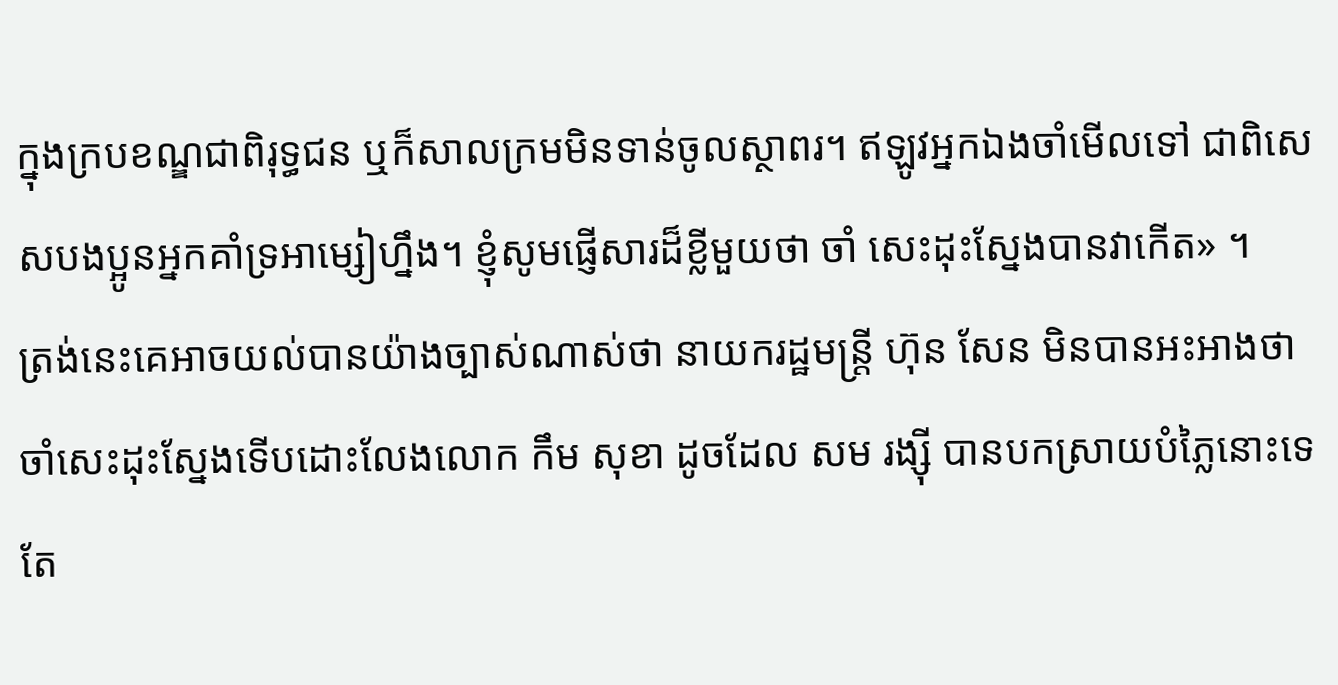ក្នុងក្របខណ្ឌជាពិរុទ្ធជន ឬក៏សាលក្រមមិនទាន់ចូលស្ថាពរ។ ឥឡូវអ្នកឯងចាំមើលទៅ ជាពិសេសបងប្អូនអ្នកគាំទ្រអាម្សៀហ្នឹង។ ខ្ញុំសូមផ្ញើសារដ៏ខ្លីមួយថា ចាំ សេះដុះស្នែងបានវាកើត» ។
ត្រង់នេះគេអាចយល់បានយ៉ាងច្បាស់ណាស់ថា នាយករដ្ឋមន្រ្តី ហ៊ុន សែន មិនបានអះអាងថា ចាំសេះដុះស្នែងទើបដោះលែងលោក កឹម សុខា ដូចដែល សម រង្ស៊ី បានបកស្រាយបំភ្លៃនោះទេ តែ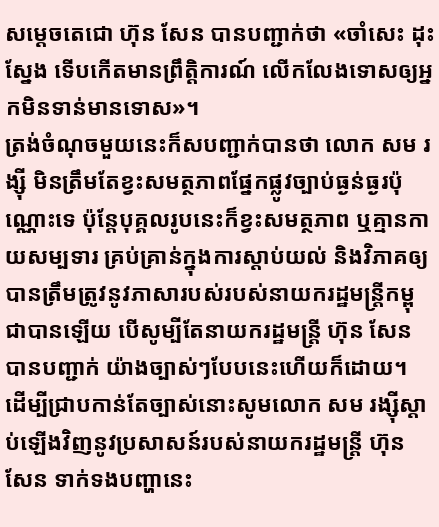សម្តេចតេជោ ហ៊ុន សែន បានបញ្ជាក់ថា «ចាំសេះ ដុះស្នែង ទើបកើតមានព្រឹត្តិការណ៍ លើកលែងទោសឲ្យអ្នកមិនទាន់មានទោស»។
ត្រង់ចំណុចមួយនេះក៏សបញ្ជាក់បានថា លោក សម រង្ស៊ី មិនត្រឹមតែខ្វះសមត្ថភាពផ្នែកផ្លូវច្បាប់ធ្ងន់ធ្ងរប៉ុណ្ណោះទេ ប៉ុន្តែបុគ្គលរូបនេះក៏ខ្វះសមត្ថភាព ឬគ្មានកាយសម្បទារ គ្រប់គ្រាន់ក្នុងការស្តាប់យល់ និងវិភាគឲ្យបានត្រឹមត្រូវនូវភាសារបស់របស់នាយករដ្ឋមន្ត្រីកម្ពុជាបានឡើយ បើសូម្បីតែនាយករដ្ឋមន្រ្តី ហ៊ុន សែន បានបញ្ជាក់ យ៉ាងច្បាស់ៗបែបនេះហើយក៏ដោយ។
ដើម្បីជ្រាបកាន់តែច្បាស់នោះសូមលោក សម រង្ស៊ីស្តាប់ឡើងវិញនូវប្រសាសន៍របស់នាយករដ្ឋមន្ត្រី ហ៊ុន សែន ទាក់ទងបញ្ហានេះ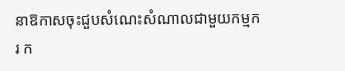នាឱកាសចុះជួបសំណេះសំណាលជាមួយកម្មករ ក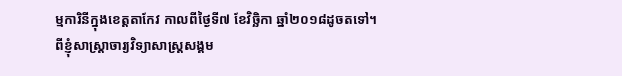ម្មការិនីក្នុងខេត្តតាកែវ កាលពីថ្ងៃទី៧ ខែវិច្ឆិកា ឆ្នាំ២០១៨ដូចតទៅ។
ពីខ្ញុំសាស្ត្រាចារ្យវិទ្យាសាស្ត្រសង្គម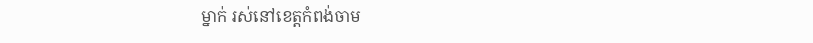ម្នាក់ រស់នៅខេត្តកំពង់ចាម